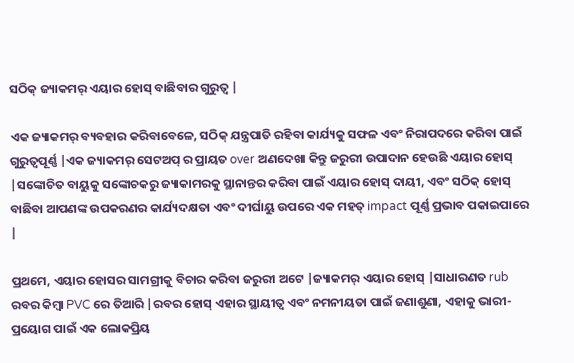ସଠିକ୍ ଜ୍ୟାକମର୍ ଏୟାର ହୋସ୍ ବାଛିବାର ଗୁରୁତ୍ୱ |

ଏକ ଜ୍ୟାକମର୍ ବ୍ୟବହାର କରିବାବେଳେ, ସଠିକ୍ ଯନ୍ତ୍ରପାତି ରହିବା କାର୍ଯ୍ୟକୁ ସଫଳ ଏବଂ ନିରାପଦରେ କରିବା ପାଇଁ ଗୁରୁତ୍ୱପୂର୍ଣ୍ଣ |ଏକ ଜ୍ୟାକମର୍ ସେଟଅପ୍ ର ପ୍ରାୟତ over ଅଣଦେଖା କିନ୍ତୁ ଜରୁରୀ ଉପାଦାନ ହେଉଛି ଏୟାର ହୋସ୍ |ସଙ୍କୋଚିତ ବାୟୁକୁ ସଙ୍କୋଚକରୁ ଜ୍ୟାକାମରକୁ ସ୍ଥାନାନ୍ତର କରିବା ପାଇଁ ଏୟାର ହୋସ୍ ଦାୟୀ, ଏବଂ ସଠିକ୍ ହୋସ୍ ବାଛିବା ଆପଣଙ୍କ ଉପକରଣର କାର୍ଯ୍ୟଦକ୍ଷତା ଏବଂ ଦୀର୍ଘାୟୁ ଉପରେ ଏକ ମହତ୍ impact ପୂର୍ଣ୍ଣ ପ୍ରଭାବ ପକାଇପାରେ |

ପ୍ରଥମେ, ଏୟାର ହୋସର ସାମଗ୍ରୀକୁ ବିଚାର କରିବା ଜରୁରୀ ଅଟେ |ଜ୍ୟାକମର୍ ଏୟାର ହୋସ୍ |ସାଧାରଣତ rub ରବର କିମ୍ବା PVC ରେ ତିଆରି |ରବର ହୋସ୍ ଏହାର ସ୍ଥାୟୀତ୍ୱ ଏବଂ ନମନୀୟତା ପାଇଁ ଜଣାଶୁଣା, ଏହାକୁ ଭାରୀ-ପ୍ରୟୋଗ ପାଇଁ ଏକ ଲୋକପ୍ରିୟ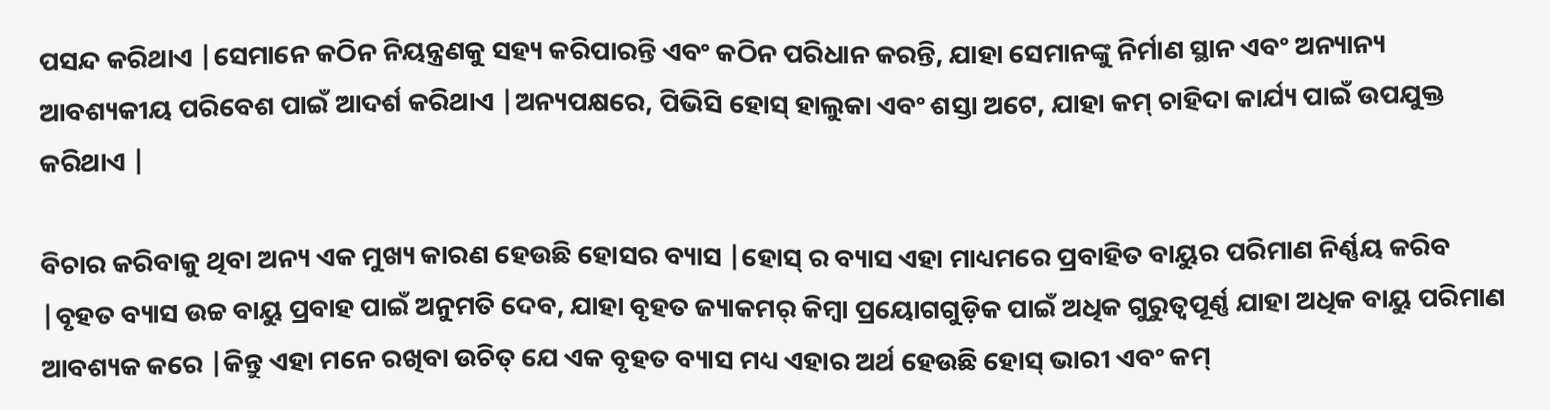ପସନ୍ଦ କରିଥାଏ |ସେମାନେ କଠିନ ନିୟନ୍ତ୍ରଣକୁ ସହ୍ୟ କରିପାରନ୍ତି ଏବଂ କଠିନ ପରିଧାନ କରନ୍ତି, ଯାହା ସେମାନଙ୍କୁ ନିର୍ମାଣ ସ୍ଥାନ ଏବଂ ଅନ୍ୟାନ୍ୟ ଆବଶ୍ୟକୀୟ ପରିବେଶ ପାଇଁ ଆଦର୍ଶ କରିଥାଏ |ଅନ୍ୟପକ୍ଷରେ, ପିଭିସି ହୋସ୍ ହାଲୁକା ଏବଂ ଶସ୍ତା ଅଟେ, ଯାହା କମ୍ ଚାହିଦା କାର୍ଯ୍ୟ ପାଇଁ ଉପଯୁକ୍ତ କରିଥାଏ |

ବିଚାର କରିବାକୁ ଥିବା ଅନ୍ୟ ଏକ ମୁଖ୍ୟ କାରଣ ହେଉଛି ହୋସର ବ୍ୟାସ |ହୋସ୍ ର ବ୍ୟାସ ଏହା ମାଧ୍ୟମରେ ପ୍ରବାହିତ ବାୟୁର ପରିମାଣ ନିର୍ଣ୍ଣୟ କରିବ |ବୃହତ ବ୍ୟାସ ଉଚ୍ଚ ବାୟୁ ପ୍ରବାହ ପାଇଁ ଅନୁମତି ଦେବ, ଯାହା ବୃହତ ଜ୍ୟାକମର୍ କିମ୍ବା ପ୍ରୟୋଗଗୁଡ଼ିକ ପାଇଁ ଅଧିକ ଗୁରୁତ୍ୱପୂର୍ଣ୍ଣ ଯାହା ଅଧିକ ବାୟୁ ପରିମାଣ ଆବଶ୍ୟକ କରେ |କିନ୍ତୁ ଏହା ମନେ ରଖିବା ଉଚିତ୍ ଯେ ଏକ ବୃହତ ବ୍ୟାସ ମଧ୍ୟ ଏହାର ଅର୍ଥ ହେଉଛି ହୋସ୍ ଭାରୀ ଏବଂ କମ୍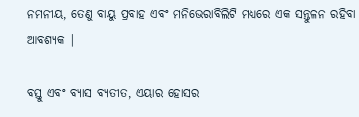ନମନୀୟ, ତେଣୁ ବାୟୁ ପ୍ରବାହ ଏବଂ ମନିଭେରାବିଲିଟି ମଧ୍ୟରେ ଏକ ସନ୍ତୁଳନ ରହିବା ଆବଶ୍ୟକ |

ବସ୍ତୁ ଏବଂ ବ୍ୟାସ ବ୍ୟତୀତ, ଏୟାର ହୋସର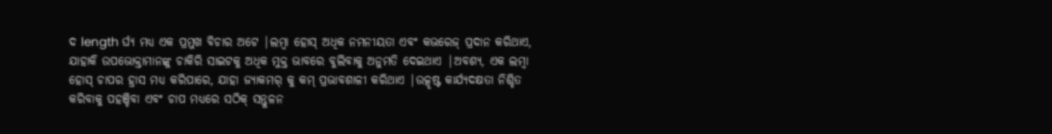ଦ length ର୍ଘ୍ୟ ମଧ୍ୟ ଏକ ପ୍ରମୁଖ ବିଚାର ଅଟେ |ଲମ୍ବା ହୋସ୍ ଅଧିକ ନମନୀୟତା ଏବଂ କଭରେଜ୍ ପ୍ରଦାନ କରିଥାଏ, ଯାହାକି ଉପଭୋକ୍ତାମାନଙ୍କୁ ଚାକିରି ସାଇଟକୁ ଅଧିକ ମୁକ୍ତ ଭାବରେ ବୁଲିବାକୁ ଅନୁମତି ଦେଇଥାଏ |ଅବଶ୍ୟ, ଏକ ଲମ୍ବା ହୋସ୍ ଚାପର ହ୍ରାସ ମଧ୍ୟ କରିପାରେ, ଯାହା ଜ୍ୟାକମର୍ କୁ କମ୍ ପ୍ରଭାବଶାଳୀ କରିଥାଏ |ଉତ୍କୃଷ୍ଟ କାର୍ଯ୍ୟଦକ୍ଷତା ନିଶ୍ଚିତ କରିବାକୁ ପହଞ୍ଚିବା ଏବଂ ଚାପ ମଧ୍ୟରେ ସଠିକ୍ ସନ୍ତୁଳନ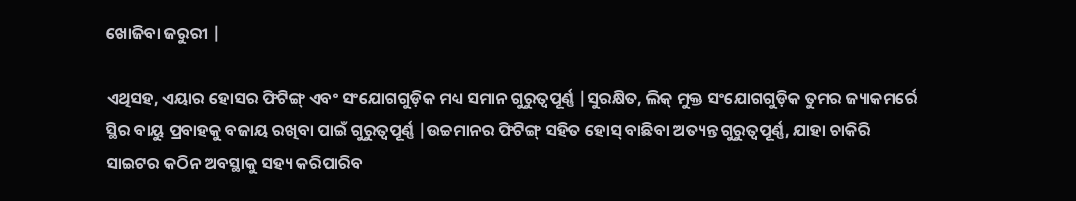ଖୋଜିବା ଜରୁରୀ |

ଏଥିସହ, ଏୟାର ହୋସର ଫିଟିଙ୍ଗ୍ ଏବଂ ସଂଯୋଗଗୁଡ଼ିକ ମଧ୍ୟ ସମାନ ଗୁରୁତ୍ୱପୂର୍ଣ୍ଣ |ସୁରକ୍ଷିତ, ଲିକ୍ ମୁକ୍ତ ସଂଯୋଗଗୁଡ଼ିକ ତୁମର ଜ୍ୟାକମର୍ରେ ସ୍ଥିର ବାୟୁ ପ୍ରବାହକୁ ବଜାୟ ରଖିବା ପାଇଁ ଗୁରୁତ୍ୱପୂର୍ଣ୍ଣ |ଉଚ୍ଚମାନର ଫିଟିଙ୍ଗ୍ ସହିତ ହୋସ୍ ବାଛିବା ଅତ୍ୟନ୍ତ ଗୁରୁତ୍ୱପୂର୍ଣ୍ଣ, ଯାହା ଚାକିରି ସାଇଟର କଠିନ ଅବସ୍ଥାକୁ ସହ୍ୟ କରିପାରିବ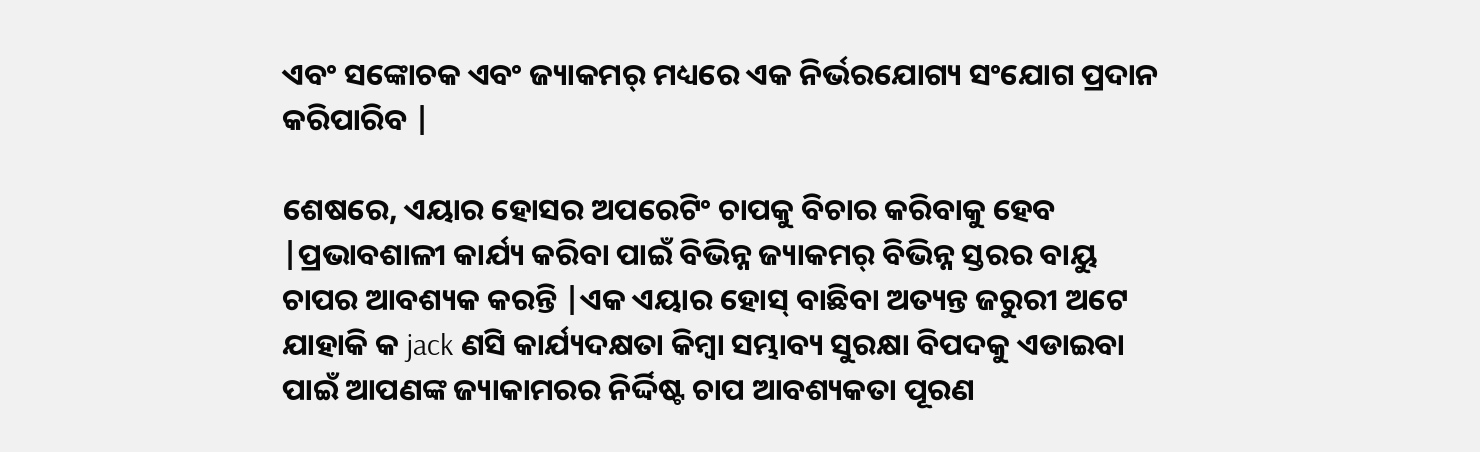ଏବଂ ସଙ୍କୋଚକ ଏବଂ ଜ୍ୟାକମର୍ ମଧ୍ୟରେ ଏକ ନିର୍ଭରଯୋଗ୍ୟ ସଂଯୋଗ ପ୍ରଦାନ କରିପାରିବ |

ଶେଷରେ, ଏୟାର ହୋସର ଅପରେଟିଂ ଚାପକୁ ବିଚାର କରିବାକୁ ହେବ |ପ୍ରଭାବଶାଳୀ କାର୍ଯ୍ୟ କରିବା ପାଇଁ ବିଭିନ୍ନ ଜ୍ୟାକମର୍ ବିଭିନ୍ନ ସ୍ତରର ବାୟୁ ଚାପର ଆବଶ୍ୟକ କରନ୍ତି |ଏକ ଏୟାର ହୋସ୍ ବାଛିବା ଅତ୍ୟନ୍ତ ଜରୁରୀ ଅଟେ ଯାହାକି କ jack ଣସି କାର୍ଯ୍ୟଦକ୍ଷତା କିମ୍ବା ସମ୍ଭାବ୍ୟ ସୁରକ୍ଷା ବିପଦକୁ ଏଡାଇବା ପାଇଁ ଆପଣଙ୍କ ଜ୍ୟାକାମରର ନିର୍ଦ୍ଦିଷ୍ଟ ଚାପ ଆବଶ୍ୟକତା ପୂରଣ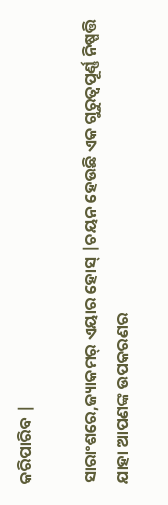କରିପାରିବ |

ସାରାଂଶରେ,ଜ୍ୟାକମର୍ ଏୟାର ହୋସ୍ |ଚୟନ ହେଉଛି ଏକ ଗୁରୁତ୍ୱପୂର୍ଣ୍ଣ ନିଷ୍ପତ୍ତି ଯାହା ଆପଣଙ୍କ ଉପକରଣର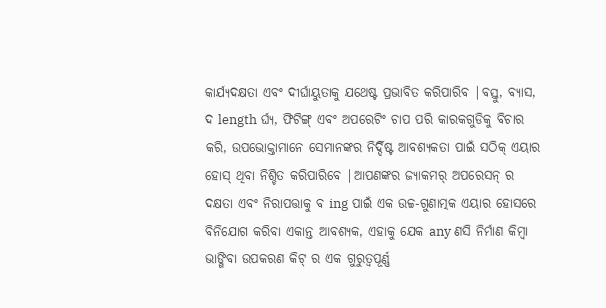କାର୍ଯ୍ୟଦକ୍ଷତା ଏବଂ ଦୀର୍ଘାୟୁତାକୁ ଯଥେଷ୍ଟ ପ୍ରଭାବିତ କରିପାରିବ |ବସ୍ତୁ, ବ୍ୟାସ, ଦ length ର୍ଘ୍ୟ, ଫିଟିଙ୍ଗ୍ ଏବଂ ଅପରେଟିଂ ଚାପ ପରି କାରକଗୁଡିକୁ ବିଚାର କରି, ଉପଭୋକ୍ତାମାନେ ସେମାନଙ୍କର ନିର୍ଦ୍ଦିଷ୍ଟ ଆବଶ୍ୟକତା ପାଇଁ ସଠିକ୍ ଏୟାର ହୋସ୍ ଥିବା ନିଶ୍ଚିତ କରିପାରିବେ |ଆପଣଙ୍କର ଜ୍ୟାକମର୍ ଅପରେସନ୍ ର ଦକ୍ଷତା ଏବଂ ନିରାପତ୍ତାକୁ ବ ing ପାଇଁ ଏକ ଉଚ୍ଚ-ଗୁଣାତ୍ମକ ଏୟାର ହୋସରେ ବିନିଯୋଗ କରିବା ଏକାନ୍ତ ଆବଶ୍ୟକ, ଏହାକୁ ଯେକ any ଣସି ନିର୍ମାଣ କିମ୍ବା ଭାଙ୍ଗିବା ଉପକରଣ କିଟ୍ ର ଏକ ଗୁରୁତ୍ୱପୂର୍ଣ୍ଣ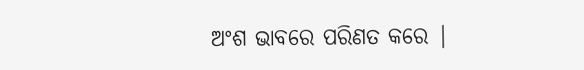ଅଂଶ ଭାବରେ ପରିଣତ କରେ |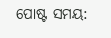ପୋଷ୍ଟ ସମୟ: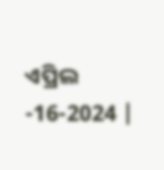ଏପ୍ରିଲ -16-2024 |